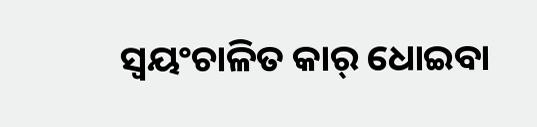ସ୍ୱୟଂଚାଳିତ କାର୍ ଧୋଇବା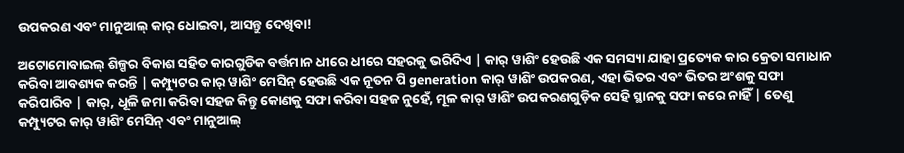ଉପକରଣ ଏବଂ ମାନୁଆଲ୍ କାର୍ ଧୋଇବା, ଆସନ୍ତୁ ଦେଖିବା!

ଅଟୋମୋବାଇଲ୍ ଶିଳ୍ପର ବିକାଶ ସହିତ କାରଗୁଡିକ ବର୍ତ୍ତମାନ ଧୀରେ ଧୀରେ ସହରକୁ ଭରିଦିଏ | କାର୍ ୱାଶିଂ ହେଉଛି ଏକ ସମସ୍ୟା ଯାହା ପ୍ରତ୍ୟେକ କାର କ୍ରେତା ସମାଧାନ କରିବା ଆବଶ୍ୟକ କରନ୍ତି | କମ୍ପ୍ୟୁଟର କାର୍ ୱାଶିଂ ମେସିନ୍ ହେଉଛି ଏକ ନୂତନ ପି generation କାର୍ ୱାଶିଂ ଉପକରଣ, ଏହା ଭିତର ଏବଂ ଭିତର ଅଂଶକୁ ସଫା କରିପାରିବ | କାର୍, ଧୂଳି ଜମା କରିବା ସହଜ କିନ୍ତୁ କୋଣକୁ ସଫା କରିବା ସହଜ ନୁହେଁ, ମୂଳ କାର୍ ୱାଶିଂ ଉପକରଣଗୁଡ଼ିକ ସେହି ସ୍ଥାନକୁ ସଫା କରେ ନାହିଁ | ତେଣୁ କମ୍ପ୍ୟୁଟର କାର୍ ୱାଶିଂ ମେସିନ୍ ଏବଂ ମାନୁଆଲ୍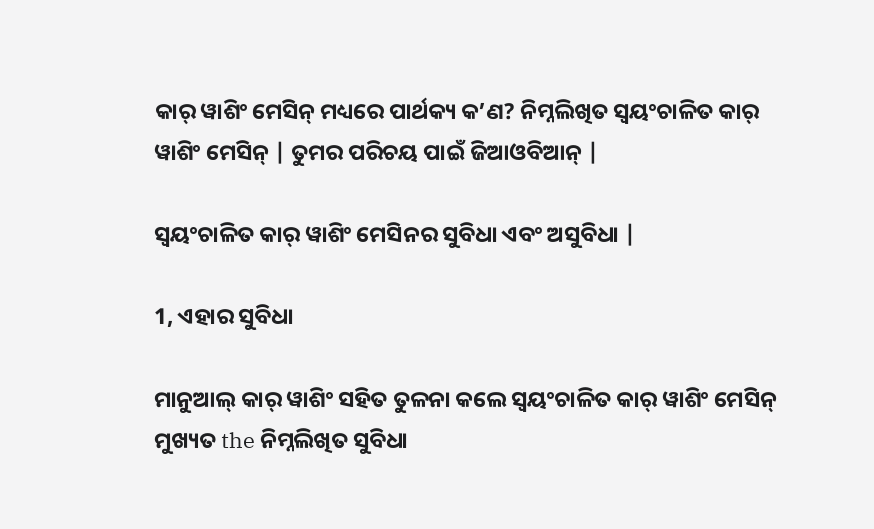କାର୍ ୱାଶିଂ ମେସିନ୍ ମଧ୍ୟରେ ପାର୍ଥକ୍ୟ କ’ଣ? ନିମ୍ନଲିଖିତ ସ୍ୱୟଂଚାଳିତ କାର୍ ୱାଶିଂ ମେସିନ୍ | ତୁମର ପରିଚୟ ପାଇଁ ଜିଆଓବିଆନ୍ |

ସ୍ୱୟଂଚାଳିତ କାର୍ ୱାଶିଂ ମେସିନର ସୁବିଧା ଏବଂ ଅସୁବିଧା |

1, ଏହାର ସୁବିଧା

ମାନୁଆଲ୍ କାର୍ ୱାଶିଂ ସହିତ ତୁଳନା କଲେ ସ୍ୱୟଂଚାଳିତ କାର୍ ୱାଶିଂ ମେସିନ୍ ମୁଖ୍ୟତ the ନିମ୍ନଲିଖିତ ସୁବିଧା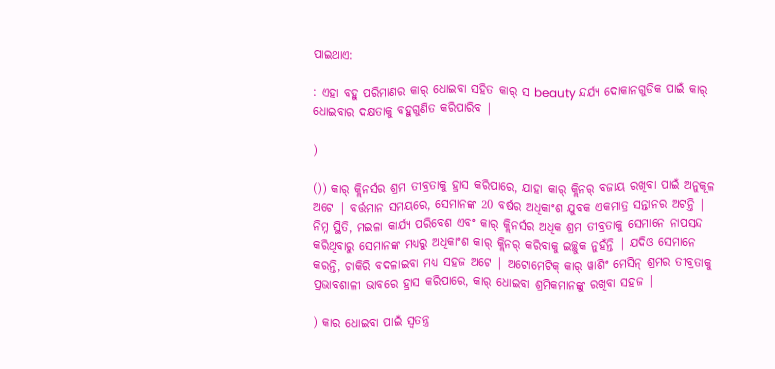ପାଇଥାଏ:

: ଏହା ବହୁ ପରିମାଣର କାର୍ ଧୋଇବା ସହିତ କାର୍ ସ beauty ନ୍ଦର୍ଯ୍ୟ ଦୋକାନଗୁଡିକ ପାଇଁ କାର୍ ଧୋଇବାର ଦକ୍ଷତାକୁ ବହୁଗୁଣିତ କରିପାରିବ |

)

()) କାର୍ କ୍ଲିନର୍ସର ଶ୍ରମ ତୀବ୍ରତାକୁ ହ୍ରାସ କରିପାରେ, ଯାହା କାର୍ କ୍ଲିନର୍ ବଜାୟ ରଖିବା ପାଇଁ ଅନୁକୂଳ ଅଟେ | ବର୍ତ୍ତମାନ ସମୟରେ, ସେମାନଙ୍କ 20 ବର୍ଷର ଅଧିକାଂଶ ଯୁବକ ଏକମାତ୍ର ସନ୍ତାନର ଅଟନ୍ତି | ନିମ୍ନ ସ୍ଥିତି, ମଇଳା କାର୍ଯ୍ୟ ପରିବେଶ ଏବଂ କାର୍ କ୍ଲିନର୍ସର ଅଧିକ ଶ୍ରମ ତୀବ୍ରତାକୁ ସେମାନେ ନାପସନ୍ଦ କରିଥିବାରୁ ସେମାନଙ୍କ ମଧ୍ୟରୁ ଅଧିକାଂଶ କାର୍ କ୍ଲିନର୍ କରିବାକୁ ଇଚ୍ଛୁକ ନୁହଁନ୍ତି | ଯଦିଓ ସେମାନେ କରନ୍ତି, ଚାକିରି ବଦଳାଇବା ମଧ୍ୟ ସହଜ ଅଟେ | ଅଟୋମେଟିକ୍ କାର୍ ୱାଶିଂ ମେସିନ୍ ଶ୍ରମର ତୀବ୍ରତାକୁ ପ୍ରଭାବଶାଳୀ ଭାବରେ ହ୍ରାସ କରିପାରେ, କାର୍ ଧୋଇବା ଶ୍ରମିକମାନଙ୍କୁ ରଖିବା ସହଜ |

) କାର ଧୋଇବା ପାଇଁ ସ୍ୱତନ୍ତ୍ର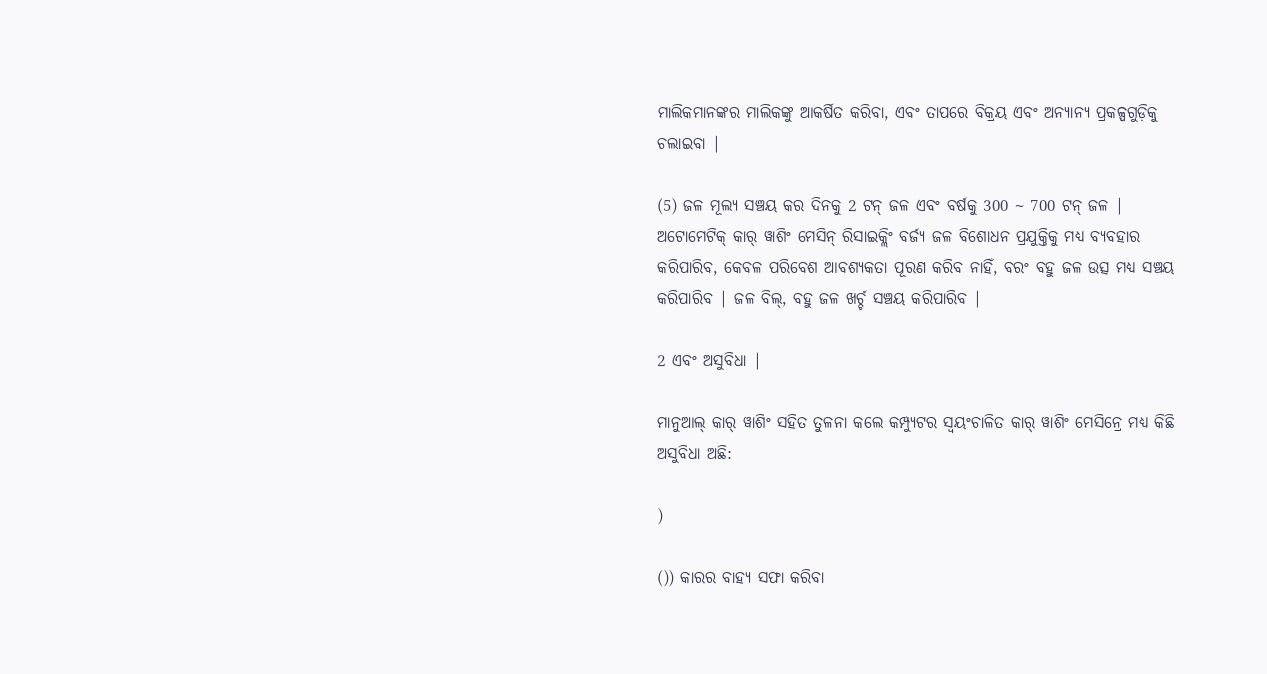ମାଲିକମାନଙ୍କର ମାଲିକଙ୍କୁ ଆକର୍ଷିତ କରିବା, ଏବଂ ତାପରେ ବିକ୍ରୟ ଏବଂ ଅନ୍ୟାନ୍ୟ ପ୍ରକଳ୍ପଗୁଡ଼ିକୁ ଚଲାଇବା |

(5) ଜଳ ମୂଲ୍ୟ ସଞ୍ଚୟ କର ଦିନକୁ 2 ଟନ୍ ଜଳ ଏବଂ ବର୍ଷକୁ 300 ~ 700 ଟନ୍ ଜଳ | ଅଟୋମେଟିକ୍ କାର୍ ୱାଶିଂ ମେସିନ୍ ରିସାଇକ୍ଲିଂ ବର୍ଜ୍ୟ ଜଳ ବିଶୋଧନ ପ୍ରଯୁକ୍ତିକୁ ମଧ୍ୟ ବ୍ୟବହାର କରିପାରିବ, କେବଳ ପରିବେଶ ଆବଶ୍ୟକତା ପୂରଣ କରିବ ନାହିଁ, ବରଂ ବହୁ ଜଳ ଉତ୍ସ ମଧ୍ୟ ସଞ୍ଚୟ କରିପାରିବ | ଜଳ ବିଲ୍, ବହୁ ଜଳ ଖର୍ଚ୍ଚ ସଞ୍ଚୟ କରିପାରିବ |

2 ଏବଂ ଅସୁବିଧା |

ମାନୁଆଲ୍ କାର୍ ୱାଶିଂ ସହିତ ତୁଳନା କଲେ କମ୍ପ୍ୟୁଟର ସ୍ୱୟଂଚାଳିତ କାର୍ ୱାଶିଂ ମେସିନ୍ରେ ମଧ୍ୟ କିଛି ଅସୁବିଧା ଅଛି:

)

()) କାରର ବାହ୍ୟ ସଫା କରିବା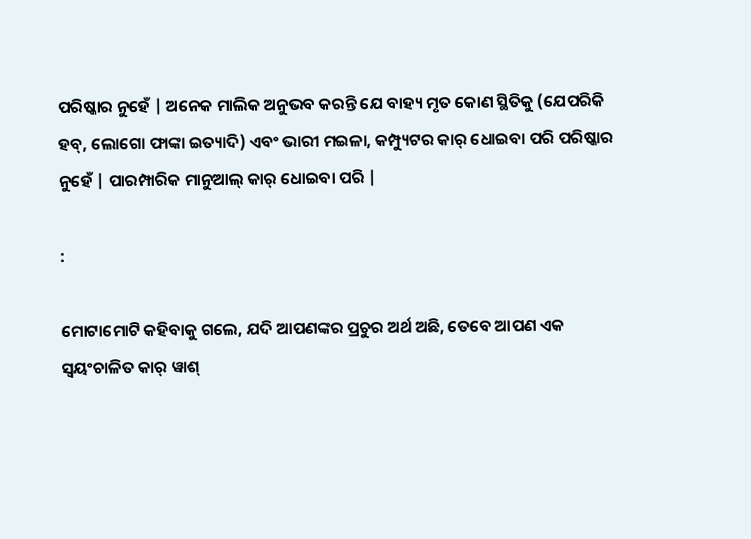ପରିଷ୍କାର ନୁହେଁ | ଅନେକ ମାଲିକ ଅନୁଭବ କରନ୍ତି ଯେ ବାହ୍ୟ ମୃତ କୋଣ ସ୍ଥିତିକୁ (ଯେପରିକି ହବ୍, ଲୋଗୋ ଫାଙ୍କା ଇତ୍ୟାଦି) ଏବଂ ଭାରୀ ମଇଳା, କମ୍ପ୍ୟୁଟର କାର୍ ଧୋଇବା ପରି ପରିଷ୍କାର ନୁହେଁ | ପାରମ୍ପାରିକ ମାନୁଆଲ୍ କାର୍ ଧୋଇବା ପରି |

:

ମୋଟାମୋଟି କହିବାକୁ ଗଲେ, ଯଦି ଆପଣଙ୍କର ପ୍ରଚୁର ଅର୍ଥ ଅଛି, ତେବେ ଆପଣ ଏକ ସ୍ୱୟଂଚାଳିତ କାର୍ ୱାଶ୍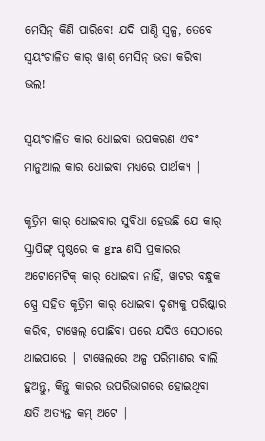ମେସିନ୍ କିଣି ପାରିବେ! ଯଦି ପାଣ୍ଠି ସ୍ୱଳ୍ପ, ତେବେ ସ୍ୱୟଂଚାଳିତ କାର୍ ୱାଶ୍ ମେସିନ୍ ଭଡା କରିବା ଭଲ!

ସ୍ୱୟଂଚାଳିତ କାର ଧୋଇବା ଉପକରଣ ଏବଂ ମାନୁଆଲ କାର ଧୋଇବା ମଧ୍ୟରେ ପାର୍ଥକ୍ୟ |

କୃତ୍ରିମ କାର୍ ଧୋଇବାର ସୁବିଧା ହେଉଛି ଯେ କାର୍ ସ୍କ୍ରାପିଙ୍ଗ୍ ପୃଷ୍ଠରେ କ gra ଣସି ପ୍ରକାରର ଅଟୋମେଟିକ୍ କାର୍ ଧୋଇବା ନାହିଁ, ୱାଟର ବନ୍ଧୁକ ସ୍ପ୍ରେ ସହିତ କୃତ୍ରିମ କାର୍ ଧୋଇବା ଦୃଶ୍ୟକୁ ପରିଷ୍କାର କରିବ, ଟାୱେଲ୍ ପୋଛିବା ପରେ ଯଦିଓ ସେଠାରେ ଥାଇପାରେ | ଟାୱେଲରେ ଅଳ୍ପ ପରିମାଣର ବାଲି ହୁଅନ୍ତୁ, କିନ୍ତୁ କାରର ଉପରିଭାଗରେ ହୋଇଥିବା କ୍ଷତି ଅତ୍ୟନ୍ତ କମ୍ ଅଟେ |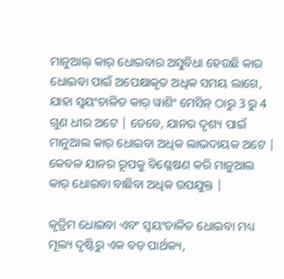ମାନୁଆଲ୍ କାର୍ ଧୋଇବାର ଅସୁବିଧା ହେଉଛି କାର ଧୋଇବା ପାଇଁ ଅପେକ୍ଷାକୃତ ଅଧିକ ସମୟ ଲାଗେ, ଯାହା ସ୍ୱୟଂଚାଳିତ କାର୍ ୱାଶିଂ ମେସିନ୍ ଠାରୁ 3 ରୁ 4 ଗୁଣ ଧୀର ଅଟେ | ତେବେ, ଯାନର ଦୃଶ୍ୟ ପାଇଁ ମାନୁଆଲ କାର୍ ଧୋଇବା ଅଧିକ ଲାଭଦାୟକ ଅଟେ | କେବଳ ଯାନର ରୂପକୁ ବିଶ୍ଳେଷଣ କରି ମାନୁଆଲ କାର୍ ଧୋଇବା ବାଛିବା ଅଧିକ ଉପଯୁକ୍ତ |

କୃତ୍ରିମ ଧୋଇବା ଏବଂ ସ୍ୱୟଂଚାଳିତ ଧୋଇବା ମଧ୍ୟ ମୂଲ୍ୟ ଦୃଷ୍ଟିରୁ ଏକ ବଡ଼ ପାର୍ଥକ୍ୟ,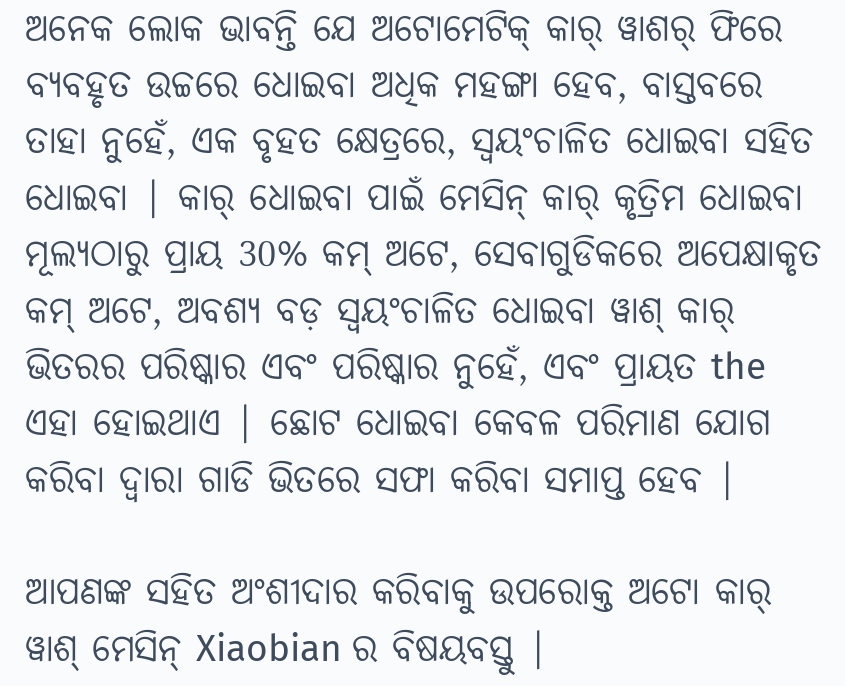ଅନେକ ଲୋକ ଭାବନ୍ତି ଯେ ଅଟୋମେଟିକ୍ କାର୍ ୱାଶର୍ ଫିରେ ବ୍ୟବହୃତ ଉଚ୍ଚରେ ଧୋଇବା ଅଧିକ ମହଙ୍ଗା ହେବ, ବାସ୍ତବରେ ତାହା ନୁହେଁ, ଏକ ବୃହତ କ୍ଷେତ୍ରରେ, ସ୍ୱୟଂଚାଳିତ ଧୋଇବା ସହିତ ଧୋଇବା | କାର୍ ଧୋଇବା ପାଇଁ ମେସିନ୍ କାର୍ କୃତ୍ରିମ ଧୋଇବା ମୂଲ୍ୟଠାରୁ ପ୍ରାୟ 30% କମ୍ ଅଟେ, ସେବାଗୁଡିକରେ ଅପେକ୍ଷାକୃତ କମ୍ ଅଟେ, ଅବଶ୍ୟ ବଡ଼ ସ୍ୱୟଂଚାଳିତ ଧୋଇବା ୱାଶ୍ କାର୍ ଭିତରର ପରିଷ୍କାର ଏବଂ ପରିଷ୍କାର ନୁହେଁ, ଏବଂ ପ୍ରାୟତ the ଏହା ହୋଇଥାଏ | ଛୋଟ ଧୋଇବା କେବଳ ପରିମାଣ ଯୋଗ କରିବା ଦ୍ୱାରା ଗାଡି ଭିତରେ ସଫା କରିବା ସମାପ୍ତ ହେବ |

ଆପଣଙ୍କ ସହିତ ଅଂଶୀଦାର କରିବାକୁ ଉପରୋକ୍ତ ଅଟୋ କାର୍ ୱାଶ୍ ମେସିନ୍ Xiaobian ର ବିଷୟବସ୍ତୁ |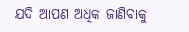ଯଦି ଆପଣ ଅଧିକ ଜାଣିବାକୁ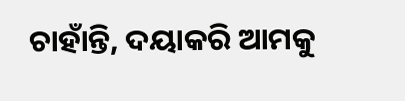ଚାହାଁନ୍ତି, ଦୟାକରି ଆମକୁ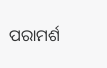ପରାମର୍ଶ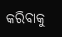କରିବାକୁ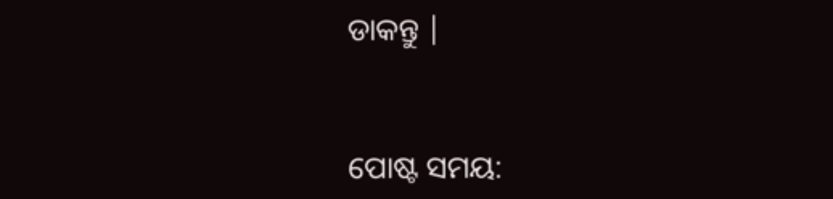ଡାକନ୍ତୁ |


ପୋଷ୍ଟ ସମୟ: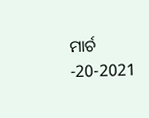ମାର୍ଚ -20-2021